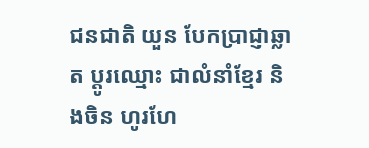ជនជាតិ យួន បែកប្រាជ្ញាឆ្លាត ប្តូរឈ្មោះ ជាលំនាំខ្មែរ និងចិន ហូរហែ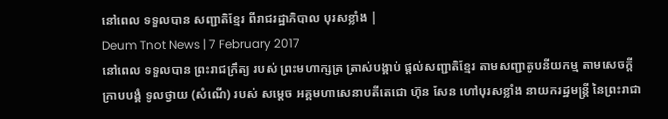នៅពេល ទទួលបាន សញ្ជាតិខ្មែរ ពីរាជរដ្ឋាភិបាល បុរសខ្លាំង |
Deum Tnot News | 7 February 2017
នៅពេល ទទួលបាន ព្រះរាជក្រឹត្យ របស់ ព្រះមហាក្សត្រ ត្រាស់បង្គាប់ ផ្តល់សញ្ជាតិខ្មែរ តាមសញ្ជាតូបនីយកម្ម តាមសេចក្តី ក្រាបបង្គំ ទូលថ្វាយ (សំណើ) របស់ សម្តេច អគ្គមហាសេនាបតីតេជោ ហ៊ុន សែន ហៅបុរសខ្លាំង នាយករដ្ឋមន្ត្រី នៃព្រះរាជា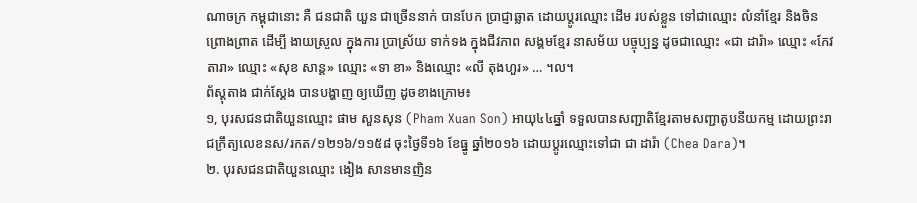ណាចក្រ កម្ពុជានោះ គឺ ជនជាតិ យួន ជាច្រើននាក់ បានបែក ប្រាជ្ញាឆ្លាត ដោយប្តូរឈ្មោះ ដើម របស់ខ្លួន ទៅជាឈ្មោះ លំនាំខ្មែរ និងចិន ព្រោងព្រាត ដើម្បី ងាយស្រួល ក្នុងការ ប្រាស្រ័យ ទាក់ទង ក្នុងជីវភាព សង្គមខ្មែរ នាសម័យ បច្ចុប្បន្ន ដូចជាឈ្មោះ «ជា ដារ៉ា» ឈ្មោះ «កែវ តារា» ឈ្មោះ «សុខ សាន្ត» ឈ្មោះ «ទា ខា» និងឈ្មោះ «លី តុងហួរ» … ។ល។
ព័ស្តុតាង ជាក់ស្តែង បានបង្ហាញ ឲ្យឃើញ ដូចខាងក្រោម៖
១, បុរសជនជាតិយួនឈ្មោះ ផាម សួនសុន (Pham Xuan Son) អាយុ៤៤ឆ្នាំ ទទួលបានសញ្ជាតិខ្មែរតាមសញ្ជាតូបនីយកម្ម ដោយព្រះរាជក្រឹត្យលេខនស/រកត/១២១៦/១១៥៨ ចុះថ្ងៃទី១៦ ខែធ្នូ ឆ្នាំ២០១៦ ដោយប្តូរឈ្មោះទៅជា ជា ដារ៉ា (Chea Dara)។
២. បុរសជនជាតិយួនឈ្មោះ ងៀង សានមានញិន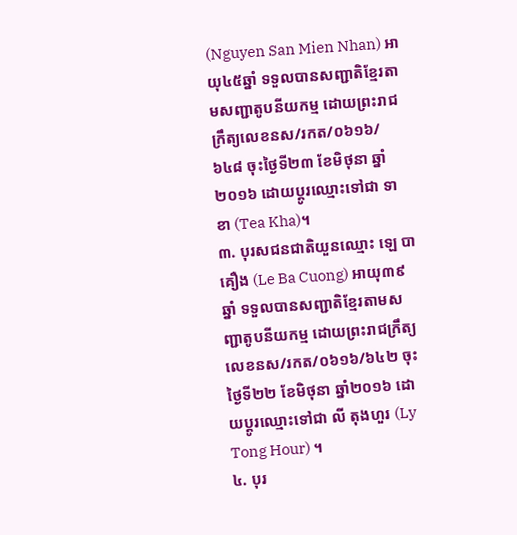(Nguyen San Mien Nhan) អាយុ៤៥ឆ្នាំ ទទួលបានសញ្ជាតិខ្មែរតាមសញ្ជាតូបនីយកម្ម ដោយព្រះរាជក្រឹត្យលេខនស/រកត/០៦១៦/៦៤៨ ចុះថ្ងៃទី២៣ ខែមិថុនា ឆ្នាំ២០១៦ ដោយប្តូរឈ្មោះទៅជា ទា ខា (Tea Kha)។
៣. បុរសជនជាតិយួនឈ្មោះ ឡេ បាគឿង (Le Ba Cuong) អាយុ៣៩ឆ្នាំ ទទួលបានសញ្ជាតិខ្មែរតាមសញ្ជាតូបនីយកម្ម ដោយព្រះរាជក្រឹត្យលេខនស/រកត/០៦១៦/៦៤២ ចុះថ្ងៃទី២២ ខែមិថុនា ឆ្នាំ២០១៦ ដោយប្តូរឈ្មោះទៅជា លី តុងហួរ (Ly Tong Hour) ។
៤. បុរ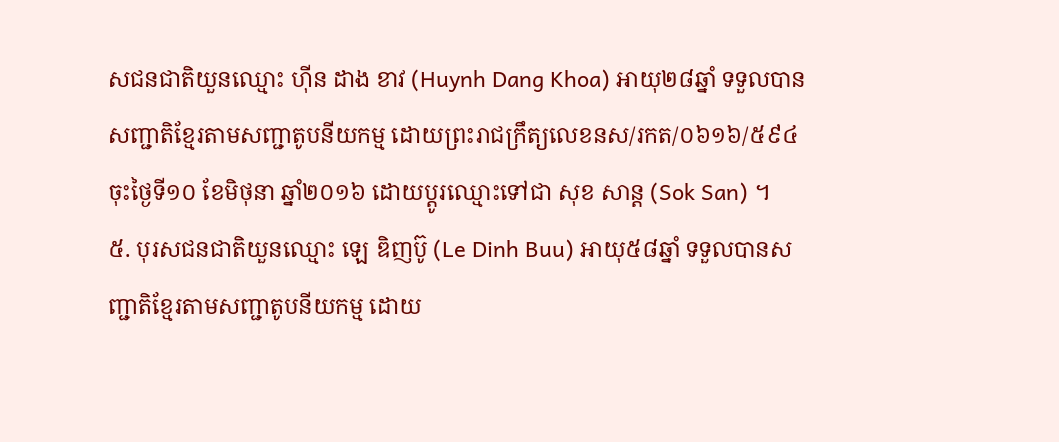សជនជាតិយួនឈ្មោះ ហ៊ីន ដាង ខាវ (Huynh Dang Khoa) អាយុ២៨ឆ្នាំ ទទួលបានសញ្ជាតិខ្មែរតាមសញ្ជាតូបនីយកម្ម ដោយព្រះរាជក្រឹត្យលេខនស/រកត/០៦១៦/៥៩៤ ចុះថ្ងៃទី១០ ខែមិថុនា ឆ្នាំ២០១៦ ដោយប្តូរឈ្មោះទៅជា សុខ សាន្ត (Sok San) ។
៥. បុរសជនជាតិយួនឈ្មោះ ឡេ ឌិញប៊ូ (Le Dinh Buu) អាយុ៥៨ឆ្នាំ ទទួលបានសញ្ជាតិខ្មែរតាមសញ្ជាតូបនីយកម្ម ដោយ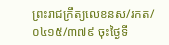ព្រះរាជក្រឹត្យលេខនស/រកត/០៤១៥/៣៧៩ ចុះថ្ងៃទី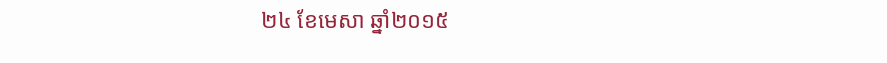២៤ ខែមេសា ឆ្នាំ២០១៥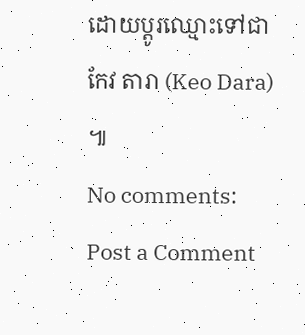ដោយប្តូរឈ្មោះទៅជា កែវ តារា (Keo Dara) ៕
No comments:
Post a Comment